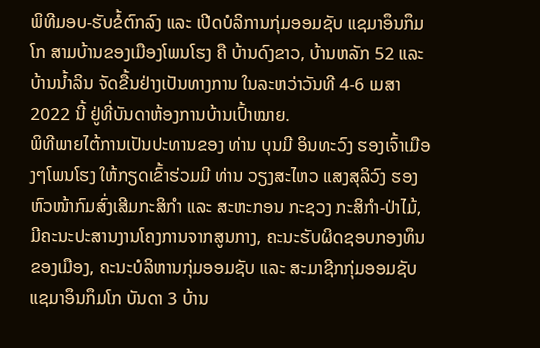ພິທີມອບ-ຮັບຂໍ້ຕົກລົງ ແລະ ເປີດບໍລິການກຸ່ມອອມຊັບ ແຊມາອຶນກຶມໂກ ສາມບ້ານຂອງເມືອງໂພນໂຮງ ຄື ບ້ານດົງຂາວ, ບ້ານຫລັກ 52 ແລະ ບ້ານນໍ້າລິນ ຈັດຂື້ນຢ່າງເປັນທາງການ ໃນລະຫວ່າວັນທີ 4-6 ເມສາ 2022 ນີ້ ຢູ່ທີ່ບັນດາຫ້ອງການບ້ານເປົ້າໝາຍ.
ພິທີພາຍໄຕ້ການເປັນປະທານຂອງ ທ່ານ ບຸນມີ ອິນທະວົງ ຮອງເຈົ້າເມືອງໆໂພນໂຮງ ໃຫ້ກຽດເຂົ້າຮ່ວມມີ ທ່ານ ວຽງສະໄຫວ ແສງສຸລິວົງ ຮອງຫົວໜ້າກົມສົ່ງເສີມກະສິກຳ ແລະ ສະຫະກອນ ກະຊວງ ກະສິກຳ-ປ່າໄມ້, ມີຄະນະປະສານງານໂຄງການຈາກສູນກາງ, ຄະນະຮັບຜິດຊອບກອງທຶນຂອງເມືອງ, ຄະນະບໍລິຫານກຸ່ມອອມຊັບ ແລະ ສະມາຊີກກຸ່ມອອມຊັບແຊມາອຶນກຶມໂກ ບັນດາ 3 ບ້ານ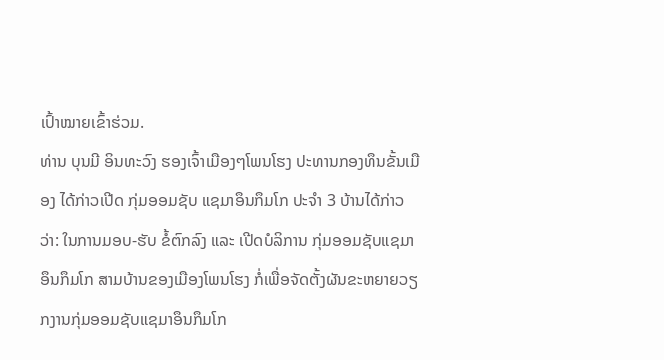ເປົ້າໝາຍເຂົ້າຮ່ວມ.
ທ່ານ ບຸນມີ ອິນທະວົງ ຮອງເຈົ້າເມືອງໆໂພນໂຮງ ປະທານກອງທຶນຂັ້ນເມືອງ ໄດ້ກ່າວເປີດ ກຸ່ມອອມຊັບ ແຊມາອຶນກຶມໂກ ປະຈຳ 3 ບ້ານໄດ້ກ່າວວ່າ: ໃນການມອບ-ຮັບ ຂໍ້ຕົກລົງ ແລະ ເປີດບໍລິການ ກຸ່ມອອມຊັບແຊມາອຶນກຶມໂກ ສາມບ້ານຂອງເມືອງໂພນໂຮງ ກໍ່ເພື່ອຈັດຕັ້ງຜັນຂະຫຍາຍວຽກງານກຸ່ມອອມຊັບແຊມາອຶນກຶມໂກ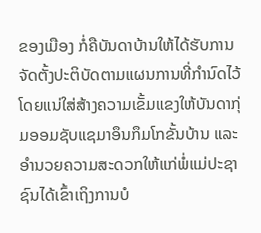ຂອງເມືອງ ກໍ່ຄືບັນດາບ້ານໃຫ້ໄດ້ຮັບການຈັດຕັ້ງປະຕິບັດຕາມແຜນການທີ່ກຳນົດໄວ້ ໂດຍແນ່ໃສ່ສ້າງຄວາມເຂັ້ມແຂງໃຫ້ບັນດາກຸ່ມອອມຊັບແຊມາອຶນກຶມໂກຂັ້ນບ້ານ ແລະ ອຳນວຍຄວາມສະດວກໃຫ້ແກ່ພໍ່ແມ່ປະຊາຊົນໄດ້ເຂົ້າເຖິງການບໍ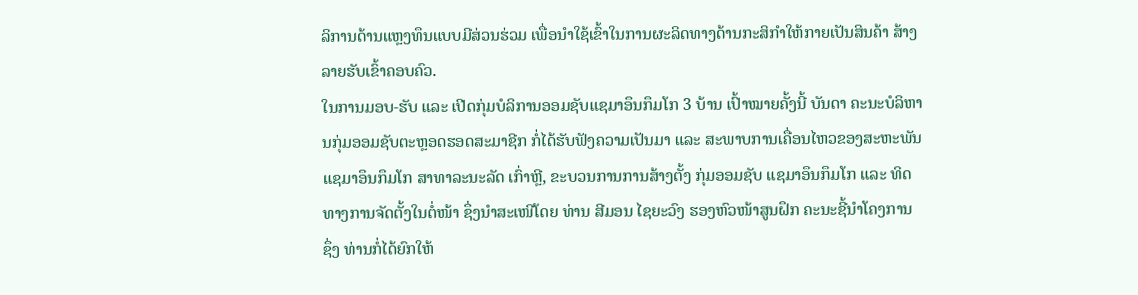ລິການດ້ານແຫຼງທຶນແບບມີສ່ວນຮ່ວມ ເພື່ອນຳໃຊ້ເຂົ້າໃນການຜະລິດທາງດ້ານກະສິກຳໃຫ້ກາຍເປັນສິນຄ້າ ສ້າງລາຍຮັບເຂົ້າຄອບຄົວ.
ໃນການມອບ-ຮັບ ແລະ ເປີດກຸ່ມບໍລິການອອມຊັບແຊມາອຶນກຶມໂກ 3 ບ້ານ ເປົ້າໝາຍຄັ້ງນີ້ ບັນດາ ຄະນະບໍລິຫານກຸ່ມອອມຊັບຕະຫຼອດຮອດສະມາຊີກ ກໍ່ໄດ້ຮັບຟັງຄວາມເປັນມາ ແລະ ສະພາບການເຄື່ອນໄຫວຂອງສະຫະພັນແຊມາອຶນກຶມໂກ ສາທາລະນະລັດ ເກົ່າຫຼີ, ຂະບວນການການສ້າງຕັ້ງ ກຸ່ມອອມຊັບ ແຊມາອຶນກຶມໂກ ແລະ ທິດທາງການຈັດຕັ້ງໃນຕໍ່ໜ້າ ຊຶ່ງນຳສະເໜີໂດຍ ທ່ານ ສີມອນ ໄຊຍະວົງ ຮອງຫົວໜ້າສູນຝຶກ ຄະນະຊີ້ນຳໂຄງການ ຊຶ່ງ ທ່ານກໍ່ໄດ້ຍົກໃຫ້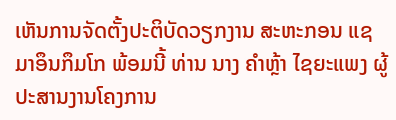ເຫັນການຈັດຕັ້ງປະຕິບັດວຽກງານ ສະຫະກອນ ແຊມາອຶນກຶມໂກ ພ້ອມນີ້ ທ່ານ ນາງ ຄຳຫຼ້າ ໄຊຍະແພງ ຜູ້ປະສານງານໂຄງການ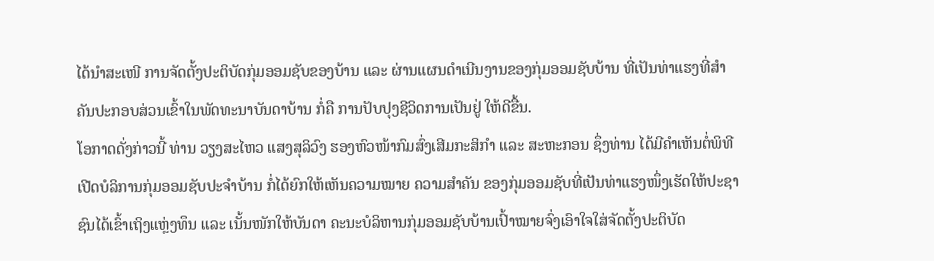ໄດ້ນໍາສະເໜີ ການຈັດຕັ້ງປະຕິບັດກຸ່ມອອມຊັບຂອງບ້ານ ແລະ ຜ່ານແຜນດຳເນີນງານຂອງກຸ່ມອອມຊັບບ້ານ ທີ່ເປັນທ່າແຮງທີ່ສຳຄັນປະກອບສ່ວນເຂົ້າໃນພັດທະນາບັນດາບ້ານ ກໍ່ຄື ການປັບປຸງຊີວິດການເປັນຢູ່ ໃຫ້ດີຂື້ນ.
ໂອກາດດັ່ງກ່າວນີ້ ທ່ານ ວຽງສະໄຫວ ແສງສຸລິວົງ ຮອງຫົວໜ້າກົມສົ່ງເສີມກະສິກຳ ແລະ ສະຫະກອນ ຊຶ່ງທ່ານ ໄດ້ມີຄຳເຫັນຕໍ່ພິທີເປີດບໍລິການກຸ່ມອອມຊັບປະຈຳບ້ານ ກໍ່ໄດ້ຍົກໃຫ້ເຫັນຄວາມໝາຍ ຄວາມສຳຄັນ ຂອງກຸ່ມອອມຊັບທີ່ເປັນທ່າແຮງໜຶ່ງເຮັດໃຫ້ປະຊາຊົນໄດ້ເຂົ້າເຖິງແຫຼ່ງທຶນ ແລະ ເນັ້ນໜັກໃຫ້ບັນດາ ຄະນະບໍລິຫານກຸ່ມອອມຊັບບ້ານເປົ້າໝາຍຈົ່ງເອົາໃຈໃສ່ຈັດຕັ້ງປະຕິບັດ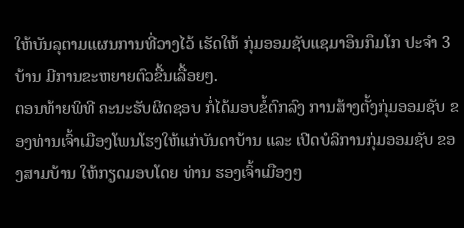ໃຫ້ບັນລຸຕາມແຜນການທີ່ວາງໄວ້ ເຮັດໃຫ້ ກຸ່ມອອມຊັບແຊມາອຶນກຶມໂກ ປະຈຳ 3 ບ້ານ ມີການຂະຫຍາຍຕົວຂື້ນເລື້ອຍໆ.
ຕອນທ້າຍພິທີ ຄະນະຮັບຜິດຊອບ ກໍ່ໄດ້ມອບຂໍ້ຕົກລົງ ການສ້າງຕັ້ງກຸ່ມອອມຊັບ ຂອງທ່ານເຈົ້າເມືອງໂພນໂຮງໃຫ້ແກ່ບັນດາບ້ານ ແລະ ເປີດບໍລິການກຸ່ມອອມຊັບ ຂອງສາມບ້ານ ໃຫ້ກຽດມອບໂດຍ ທ່ານ ຮອງເຈົ້າເມືອງໆ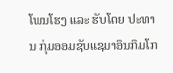ໂພນໂຮງ ແລະ ຮັບໂດຍ ປະທານ ກຸ່ມອອມຊັບແຊມາອຶນກຶມໂກ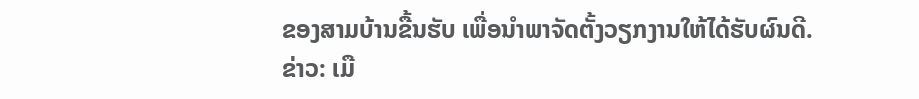ຂອງສາມບ້ານຂື້ນຮັບ ເພື່ອນຳພາຈັດຕັ້ງວຽກງານໃຫ້ໄດ້ຮັບຜົນດີ.
ຂ່າວ: ເມື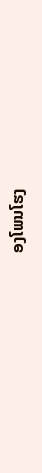ອງໂພນໂຮງ